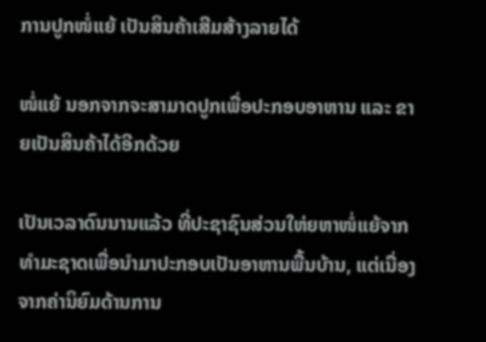ການປູກໜໍ່ແຍ້ ເປັນສິນຄ້າເສີມສ້າງລາຍໄດ້

ໜໍ່ແຍ້ ນອກຈາກຈະສາມາດປູກເພື່ອປະກອບອາຫານ ແລະ ຂາຍເປັນສິນຄ້າໄດ້ອີກດ້ວຍ

ເປັນເວລາດົນນານແລ້ວ ທີ່ປະຊາຊົນສ່ວນໃຫ່ຍຫາໜໍ່ແຍ້ຈາກທຳມະຊາດເພື່ອນຳມາປະກອບເປັນອາຫານພື້ນບ້ານ, ແຕ່ເນື່ອງຈາກຄ່ານິຍົມດ້ານການ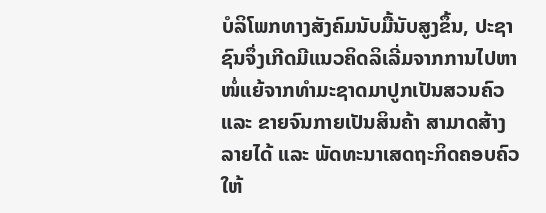ບໍລິໂພກທາງສັງຄົມນັບມື້ນັບສູງຂຶ້ນ, ປະຊາຊົນຈຶ່ງເກີດມີແນວຄິດລິເລີ່ມຈາກການໄປຫາໜໍ່ແຍ້ຈາກທຳມະຊາດມາປູກເປັນສວນຄົວ ແລະ ຂາຍຈົນກາຍເປັນສິນຄ້າ ສາມາດສ້າງລາຍໄດ້ ແລະ ພັດທະນາເສດຖະກິດຄອບຄົວໃຫ້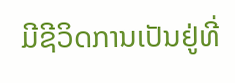ມີຊີວິດການເປັນຢູ່ທີ່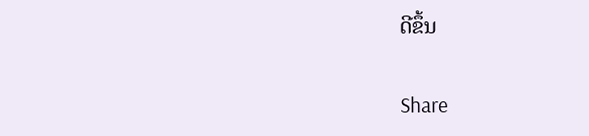ດີຂຶ້ນ

Share